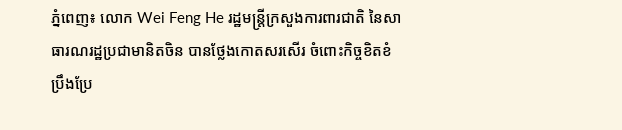ភ្នំពេញ៖ លោក Wei Feng He រដ្ឋមន្ត្រីក្រសួងការពារជាតិ នៃសាធារណរដ្ឋប្រជាមានិតចិន បានថ្លែងកោតសរសើរ ចំពោះកិច្ចខិតខំប្រឹងប្រែ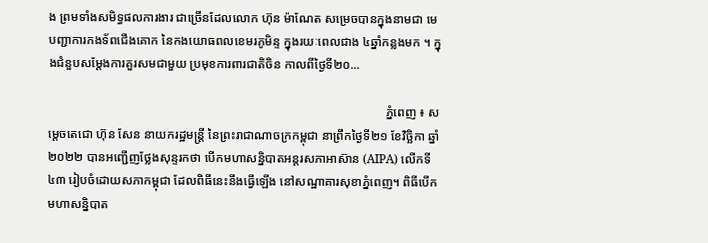ង ព្រមទាំងសមិទ្ធផលការងារ ជាច្រើនដែលលោក ហ៊ុន ម៉ាណែត សម្រេចបានក្នុងនាមជា មេបញ្ជាការកងទ័ពជើងគោក នៃកងយោធពលខេមរភូមិន្ទ ក្នុងរយៈពេលជាង ៤ឆ្នាំកន្លងមក ។ ក្នុងជំនួបសម្ដែងការគួរសមជាមួយ ប្រមុខការពារជាតិចិន កាលពីថ្ងៃទី២០...

                                                                                                            ភ្នំពេញ ៖ សម្តេចតេជោ ហ៊ុន សែន នាយករដ្ឋមន្ត្រី នៃព្រះរាជាណាចក្រកម្ពុជា នាព្រឹកថ្ងៃទី២១ ខែវិច្ឆិកា ឆ្នាំ២០២២ បានអញ្ជើញថ្លែងសុន្ទរកថា បើកមហាសន្និបាតអន្តរសភាអាស៊ាន (AIPA) លើកទី៤៣ រៀបចំដោយសភាកម្ពុជា ដែលពិធីនេះនឹងធ្វើឡើង នៅសណ្ឋាគារសុខាភ្នំពេញ។ ពិធីបើកមហាសន្និបាត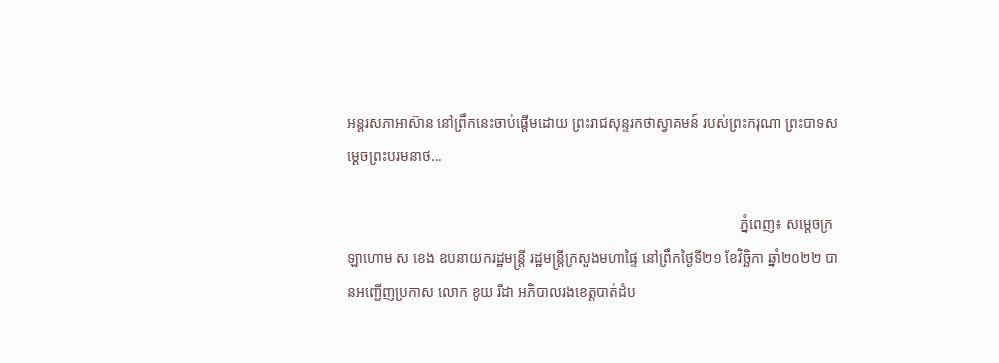អន្តរសភាអាស៊ាន នៅព្រឹកនេះចាប់ផ្តើមដោយ ព្រះរាជសុន្ទរកថាស្វាគមន៍ របស់ព្រះករុណា ព្រះបាទសម្តេចព្រះបរមនាថ...

                                                                                                            ភ្នំពេញ៖ សម្តេចក្រឡាហោម ស ខេង ឧបនាយករដ្ឋមន្ត្រី រដ្ឋមន្ត្រីក្រសួងមហាផ្ទៃ នៅព្រឹកថ្ងៃទី២១ ខែវិច្ឆិកា ឆ្នាំ២០២២ បានអញ្ជើញប្រកាស លោក ខូយ រីដា អភិបាលរងខេត្តបាត់ដំប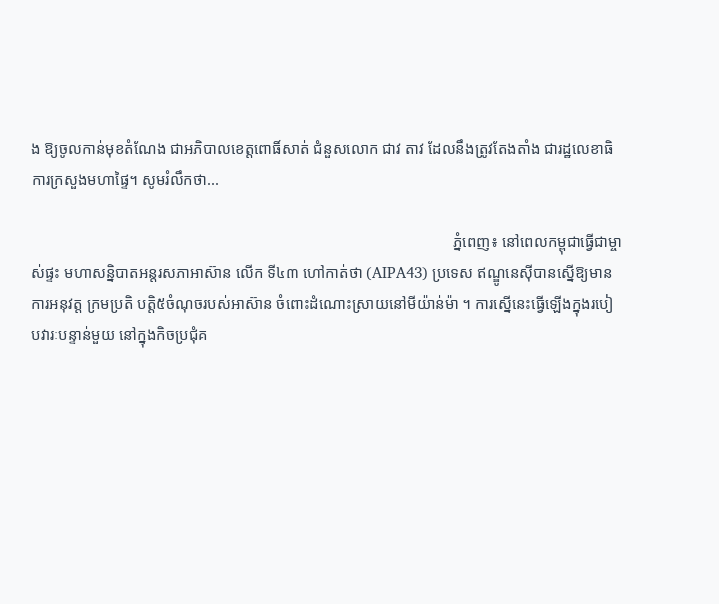ង ឱ្យចូលកាន់មុខតំណែង ជាអភិបាលខេត្តពោធិ៍សាត់ ជំនួសលោក ជាវ តាវ ដែលនឹងត្រូវតែងតាំង ជារដ្ឋលេខាធិការក្រសួងមហាផ្ទៃ។ សូមរំលឹកថា...

                                                                                                            ភ្នំពេញ៖ នៅពេលកម្ពុជាធ្វើជាម្ចាស់ផ្ទះ មហាសន្និបាតអន្តរសភាអាស៊ាន លើក ទី៤៣ ហៅកាត់ថា (AIPA43) ប្រទេស ឥណ្ឌូនេស៊ីបានស្នើឱ្យមាន ការអនុវត្ត ក្រមប្រតិ បត្តិ៥ចំណុចរបស់អាស៊ាន ចំពោះដំណោះស្រាយនៅមីយ៉ាន់ម៉ា ។ ការស្នើនេះធ្វើឡើងក្នុងរបៀបវារៈបន្ទាន់មួយ នៅក្នុងកិចប្រជុំគ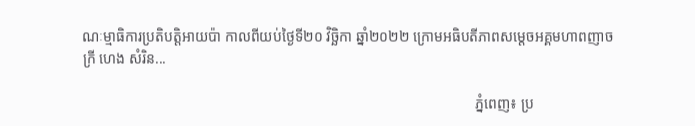ណៈម្មាធិការប្រតិបត្តិអាយប៉ា កាលពីយប់ថ្ងៃទី២០ វិច្ឆិកា ឆ្នាំ២០២២ ក្រោមអធិបតីភាពសម្តេចអគ្គមហាពញាចក្រី ហេង សំរិន...

                                                                                                            ភ្នំពេញ៖ ប្រ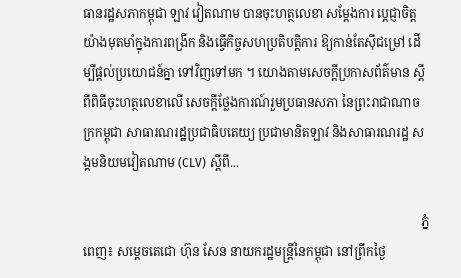ធានរដ្ឋសភាកម្ពុជា ឡាវ វៀតណាម បានចុះហត្ថលេខា សម្តែងការ ប្តេជ្ញាចិត្តយ៉ាងមុតមាំក្នុងការពង្រីក និងធ្វើកិច្ចសហប្រតិបត្តិការ ឱ្យកាន់តែស៊ីជម្រៅ ដើម្បីផ្តល់ប្រយោជន៍គ្នា ទៅវិញទៅមក ។ យោងតាមសេចក្តីប្រកាសព័ត៌មាន ស្ដីពីពិធីចុះហត្ថលេខាលើ សេចក្ដីថ្លែងការណ៍រួមប្រធានសភា នៃព្រះរាជាណាចក្រកម្ពុជា សាធារណរដ្ឋប្រជាធិបតេយ្យ ប្រជាមានិតឡាវ និងសាធារណរដ្ឋ សង្គមនិយមវៀតណាម (CLV) ស្ដីពី...

                                                                                                            ភ្នំពេញ៖ សម្តេចតេជោ ហ៊ុន សែន នាយករដ្ឋមន្ត្រីនៃកម្ពុជា នៅព្រឹកថ្ងៃ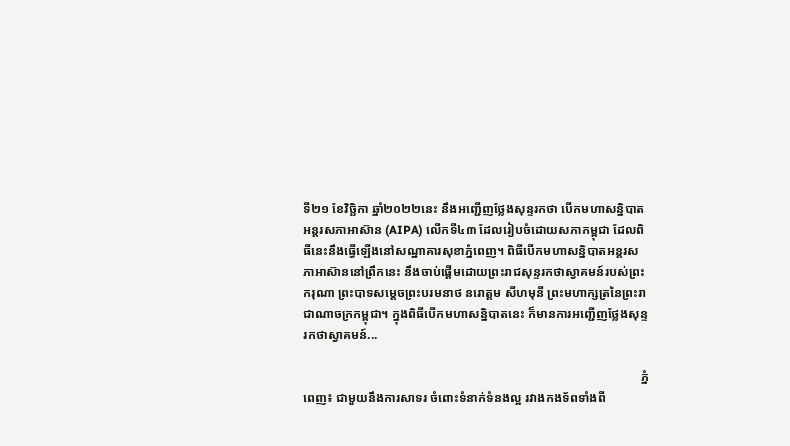ទី២១ ខែវិច្ឆិកា ឆ្នាំ២០២២នេះ នឹងអញ្ជើញថ្លែងសុន្ទរកថា បើកមហាសន្និបាតអន្តរសភាអាស៊ាន (AIPA) លើកទី៤៣ ដែលរៀបចំដោយសភាកម្ពុជា ដែលពិធីនេះនឹងធ្វើឡើងនៅសណ្ឋាគារសុខាភ្នំពេញ។ ពិធីបើកមហាសន្និបាតអន្តរសភាអាស៊ាននៅព្រឹកនេះ នឹងចាប់ផ្តើមដោយព្រះរាជសុន្ទរកថាស្វាគមន៍របស់ព្រះករុណា ព្រះបាទសម្តេចព្រះបរមនាថ នរោត្តម សីហមុនី ព្រះមហាក្សត្រនៃព្រះរាជាណាចក្រកម្ពុជា។ ក្នុងពិធីបើកមហាសន្និបាតនេះ ក៏មានការអញ្ជើញថ្លែងសុន្ទរកថាស្វាគមន៍...

                                                                                                            ភ្នំពេញ៖ ជាមួយនឹងការសាទរ ចំពោះទំនាក់ទំនងល្អ រវាងកងទ័ពទាំងពី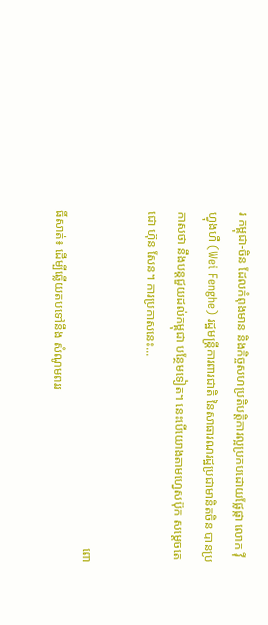រ កម្ពុជា-ចិន ដែលកំពុងមាន និងកិច្ចសហប្រតិបត្តិការល្អប្រកបដោយផ្លែផ្កា លោក វ៉ី ហ្វុងហឺ (Wei Fenghe) រដ្ឋមន្ត្រីការពារជាតិ នៃសាធារណរដ្ឋប្រជាមានិតចិន បានប្រកាសថា នឹងបន្តជួយដល់កម្ពុជា បន្ថែមទៀត។ នេះបើយោងតាមហ្វេសប៊ុក សម្ដេចតេជោ ហ៊ុន សែន។ ការប្រកាសនេះ...

                                                                                                            ពោធិ៍សាត់៖ ដើម្បីឆ្លើយតបទៅនឹង សំណូមពររ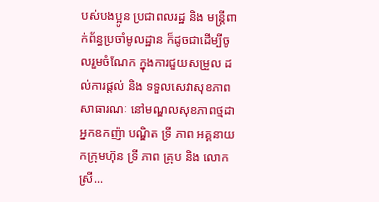បស់បងប្អូន ប្រជាពលរដ្ឋ និង មន្ត្រីពាក់ព័ន្ធប្រចាំមូលដ្ឋាន ក៏ដូចជាដើម្បីចូលរួមចំណែក ក្នុងការជួយសម្រួល ដល់ការផ្ដល់ និង ទទួលសេវាសុខភាពសាធារណៈ នៅមណ្ឌលសុខភាពថ្មដា អ្នកឧកញ៉ា បណ្ឌិត ទ្រី ភាព អគ្គនាយកក្រុមហ៊ុន ទ្រី ភាព គ្រុប និង លោកស្រី...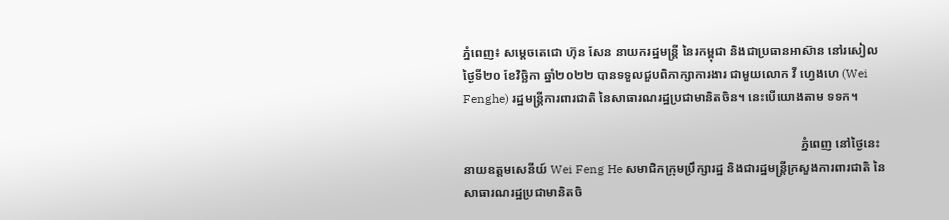ភ្នំពេញ៖ សម្តេចតេជោ ហ៊ុន សែន នាយករដ្ឋមន្ត្រី នៃរកម្ពុជា និងជាប្រធានអាស៊ាន នៅរសៀលថ្ងៃទី២០ ខែវិច្ឆិកា ឆ្នាំ២០២២ បានទទួលជួបពិភាក្សាការងារ ជាមួយលោក វី ហ្វេងហេ (Wei Fenghe) រដ្ឋមន្ត្រីការពារជាតិ នៃសាធារណរដ្ឋប្រជាមានិតចិន។ នេះបើយោងតាម ទទក។

                                                                                                            ភ្នំពេញ នៅថ្ងៃនេះ នាយឧត្តមសេនីយ៍ Wei Feng He សមាជិកក្រុមប្រឹក្សារដ្ឋ និងជារដ្ឋមន្រ្តីក្រសួងការពារជាតិ នៃសាធារណរដ្ឋប្រជាមានិតចិ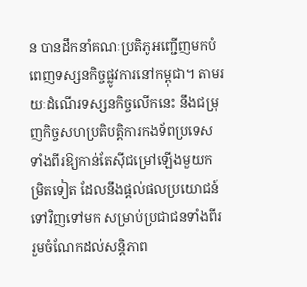ន បានដឹកនាំគណៈប្រតិភូអញ្ជើញមកបំពេញទស្សនកិច្ចផ្លូវការនៅកម្ពុជា។ តាមរយៈដំណើរទស្សនកិច្ចលើកនេះ នឹងជម្រុញកិច្ចសហប្រតិបត្តិការកងទ័ពប្រទេសទាំងពីរឱ្យកាន់តែស៊ីជម្រៅឡើងមួយកម្រិតទៀត ដែលនឹងផ្តល់ផលប្រយោជន៍ទៅវិញទៅមក សម្រាប់ប្រជាជនទាំងពីរ រួមចំណែកដល់សន្តិភាព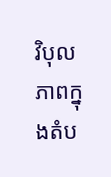វិបុលភាពក្នុងតំប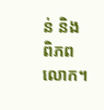ន់ និងពិភពលោក។